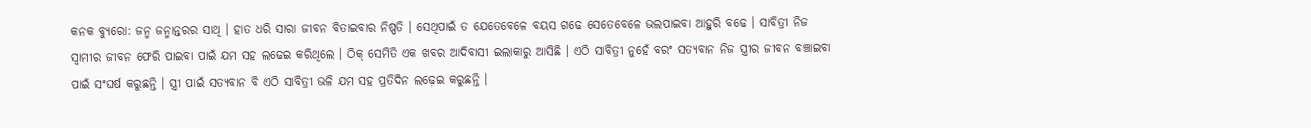କନକ ବ୍ୟୁରୋ: ଜନ୍ମ ଜନ୍ମାନ୍ତରର ସାଥି । ହାତ ଧରି ସାରା ଜୀବନ ବିତାଇବାର ନିଷ୍ପତି । ସେଥିପାଇଁ ତ ଯେତେବେଳେ ବୟସ ଗଢେ ସେତେବେଳେ ଭଲପାଇବା ଆହୁରି ବଢେ । ସାବିତ୍ରୀ ନିଜ ସ୍ୱାମୀର ଜୀବନ ଫେରି ପାଇବା ପାଇଁ ଯମ ସହ ଲଢେଇ କରିଥିଲେ । ଠିକ୍ ସେମିତି ଏକ ଖବର ଆଦିବାସୀ ଇଲାକାରୁ ଆସିଛି । ଏଠି ସାବିତ୍ରୀ ନୁହେଁ ବରଂ ସତ୍ୟବାନ ନିଜ ସ୍ତ୍ରୀର ଜୀବନ ବଞ୍ଚାଇବା ପାଇଁ ସଂଘର୍ଷ କରୁଛନ୍ତି । ସ୍ତ୍ରୀ ପାଇଁ ସତ୍ୟବାନ ବି ଏଠି ସାବିତ୍ରୀ ଭଳି ଯମ ସହ ପ୍ରତିଦିନ ଲଢ଼େଇ କରୁଛନ୍ତି ।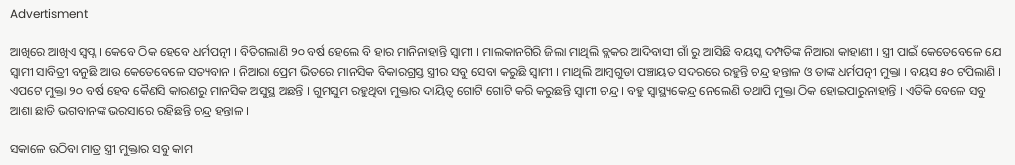Advertisment

ଆଖିରେ ଆଖିଏ ସ୍ୱପ୍ନ । କେବେ ଠିକ ହେବେ ଧର୍ମପତ୍ନୀ । ବିତିଗଲାଣି ୨୦ ବର୍ଷ ହେଲେ ବି ହାର ମାନିନାହାନ୍ତି ସ୍ୱାମୀ । ମାଲକାନଗିରି ଜିଲା ମାଥିଲି ବ୍ଲକର ଆଦିବାସୀ ଗାଁ ରୁ ଆସିଛି ବୟସ୍କ ଦମ୍ପତିଙ୍କ ନିଆରା କାହାଣୀ । ସ୍ତ୍ରୀ ପାଇଁ କେତେବେଳେ ଯେ ସ୍ୱାମୀ ସାବିତ୍ରୀ ବନୁଛି ଆଉ କେତେବେଳେ ସତ୍ୟବାନ । ନିଆରା ପ୍ରେମ ଭିତରେ ମାନସିକ ବିକାରଗ୍ରସ୍ତ ସ୍ତ୍ରୀର ସବୁ ସେବା କରୁଛି ସ୍ୱାମୀ । ମାଥିଲି ଆମ୍ବଗୁଡା ପଞ୍ଚାୟତ ସଦରରେ ରହୁନ୍ତି ଚନ୍ଦ୍ର ହନ୍ତାଳ ଓ ତାଙ୍କ ଧର୍ମପତ୍ନୀ ମୁକ୍ତା । ବୟସ ୫୦ ଟପିଲାଣି । ଏପଟେ ମୁକ୍ତା ୨୦ ବର୍ଷ ହେବ କୈଣସି କାରଣରୁ ମାନସିକ ଅସୁସ୍ଥ ଅଛନ୍ତି । ଗୁମସୁମ ରହୁଥିବା ମୁକ୍ତାର ଦାୟିତ୍ୱ ଗୋଟି ଗୋଟି କରି କରୁଛନ୍ତି ସ୍ୱାମୀ ଚନ୍ଦ୍ର । ବହୁ ସ୍ୱାସ୍ଥ୍ୟକେନ୍ଦ୍ର ନେଲେଣି ତଥାପି ମୁକ୍ତା ଠିକ ହୋଇପାରୁନାହାନ୍ତି । ଏତିକି ବେଳେ ସବୁ ଆଶା ଛାଡି ଭଗବାନଙ୍କ ଭରସାରେ ରହିଛନ୍ତି ଚନ୍ଦ୍ର ହନ୍ତାଳ ।

ସକାଳେ ଉଠିବା ମାତ୍ର ସ୍ତ୍ରୀ ମୁକ୍ତାର ସବୁ କାମ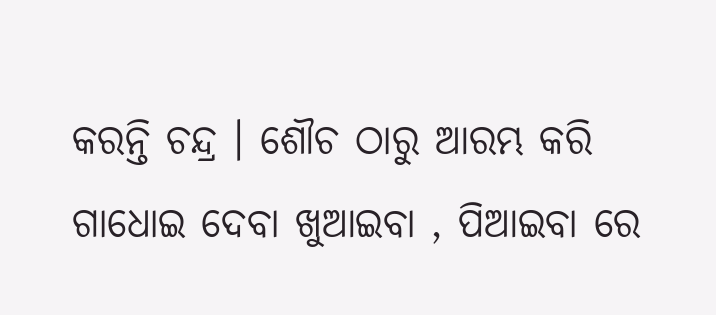କରନ୍ତି ଚନ୍ଦ୍ର । ଶୌଚ ଠାରୁ ଆରମ୍ଭ କରି ଗାଧୋଇ ଦେବା ଖୁଆଇବା , ପିଆଇବା ରେ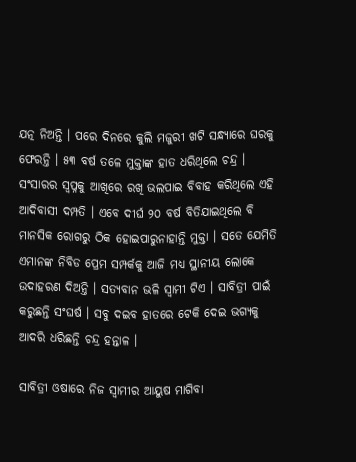ଯତ୍ନ ନିଅନ୍ତି । ପରେ ଦିନରେ କୁଲି ମଜୁରୀ ଖଟି ସନ୍ଧ୍ୟାରେ ଘରକୁ ଫେରନ୍ତି । ୫୩ ବର୍ଷ ତଳେ ମୁକ୍ତାଙ୍କ ହାତ ଧରିଥିଲେ ଚନ୍ଦ୍ର । ସଂସାରର ସ୍ୱପ୍ନକୁ ଆଖିରେ ରଖି ଭଲପାଇ ବିବାହ କରିଥିଲେ ଏହି ଆଦିବାସୀ ଦମ୍ପତି । ଏବେ ଦୀର୍ଘ ୨୦ ବର୍ଷ ବିତିଯାଇଥିଲେ ବି ମାନସିକ ରୋଗରୁ ଠିକ ହୋଇପାରୁନାହାନ୍ତି ମୁକ୍ତା । ସତେ ଯେମିତି ଏମାନଙ୍କ ନିବିଡ ପ୍ରେମ ସମ୍ପର୍କକୁ ଆଜି ମଧ୍ୟ ସ୍ଥାନୀୟ ଲୋକେ ଉଦାହରଣ ଦିଅନ୍ତି । ସତ୍ୟବାନ ଭଳି ସ୍ୱାମୀ ଟିଏ । ସାବିତ୍ରୀ ପାଇଁ କରୁଛନ୍ତି ସଂଘର୍ଷ । ସବୁ ଦଇବ ହାତରେ ଟେକି ଦେଇ ଭଗ୍ୟକୁ ଆଦରି ଧରିଛନ୍ତି ଚନ୍ଦ୍ର ହନ୍ତାଳ ।

ସାବିତ୍ରୀ ଓଷାରେ ନିଜ ସ୍ୱାମୀର ଆୟୁଷ ମାଗିବା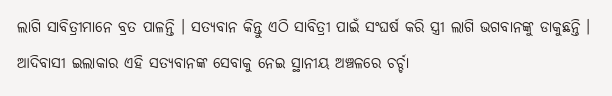ଲାଗି ସାବିତ୍ରୀମାନେ ବ୍ରତ ପାଳନ୍ତି । ସତ୍ୟବାନ କିନ୍ତୁ ଏଠି ସାବିତ୍ରୀ ପାଇଁ ସଂଘର୍ଷ କରି ସ୍ତ୍ରୀ ଲାଗି ଭଗବାନଙ୍କୁ ଡାକୁଛନ୍ତି । ଆଦିବାସୀ ଇଲାକାର ଏହି ସତ୍ୟବାନଙ୍କ ସେବାକୁ ନେଇ ସ୍ଥାନୀୟ ଅଞ୍ଚଳରେ ଚର୍ଚ୍ଚା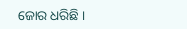ଜୋର ଧରିଛି ।